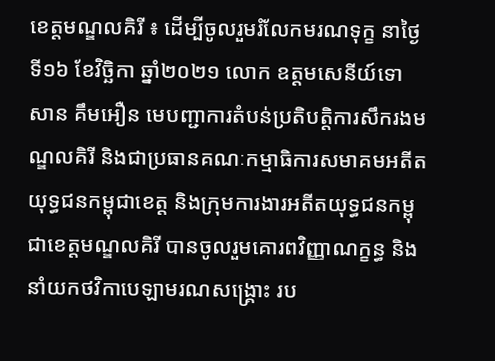ខេត្តមណ្ឌលគិរី ៖ ដើម្បីចូលរួមរំលែកមរណទុក្ខ នាថ្ងៃទី១៦ ខែវិច្ឆិកា ឆ្នាំ២០២១ លោក ឧត្តមសេនីយ៍ទោ សាន គឹមអឿន មេបញ្ជាការតំបន់ប្រតិបត្តិការសឹករងមណ្ឌលគិរី និងជាប្រធានគណៈកម្មាធិការសមាគមអតីតយុទ្ធជនកម្ពុជាខេត្ត និងក្រុមការងារអតីតយុទ្ធជនកម្ពុជាខេត្តមណ្ឌលគិរី បានចូលរួមគោរពវិញ្ញាណក្ខន្ធ និងនាំយកថវិកាបេឡាមរណសង្រ្គោះ រប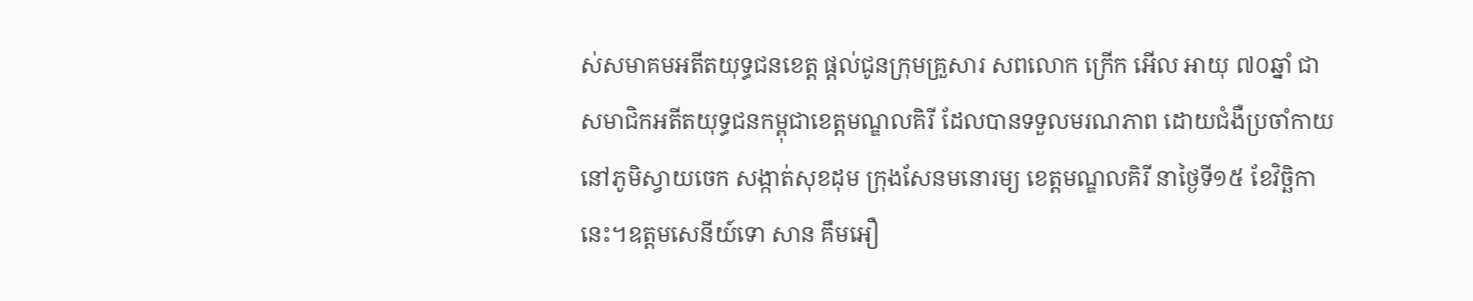ស់សមាគមអតីតយុទ្ធជនខេត្ត ផ្តល់ជូនក្រុមគ្រួសារ សពលោក ក្រើក អើល អាយុ ៧០ឆ្នាំ ជាសមាជិកអតីតយុទ្ធជនកម្ពុជាខេត្តមណ្ឌលគិរី ដែលបានទទួលមរណភាព ដោយជំងឺប្រចាំកាយនៅភូមិស្វាយចេក សង្កាត់សុខដុម ក្រុងសែនមនោរម្យ ខេត្តមណ្ឌលគិរី នាថ្ងៃទី១៥ ខែវិច្ឆិកានេះ។ឧត្តមសេនីយ៍ទោ សាន គឹមអឿ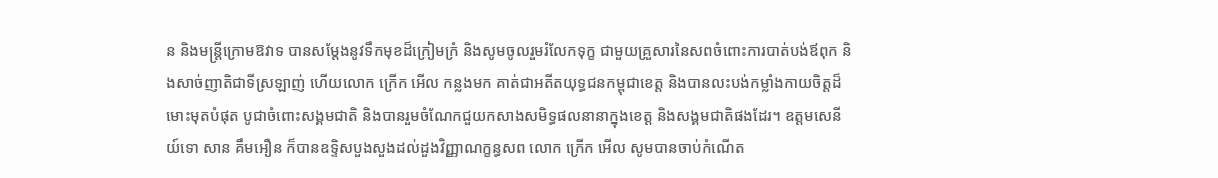ន និងមន្រ្តីក្រោមឱវាទ បានសម្តែងនូវទឹកមុខដ៏ក្រៀមក្រំ និងសូមចូលរួមរំលែកទុក្ខ ជាមួយគ្រួសារនៃសពចំពោះការបាត់បង់ឪពុក និងសាច់ញាតិជាទីស្រឡាញ់ ហើយលោក ក្រើក អើល កន្លងមក គាត់ជាអតីតយុទ្ធជនកម្ពុជាខេត្ត និងបានលះបង់កម្លាំងកាយចិត្តដ៏មោះមុតបំផុត បូជាចំពោះសង្គមជាតិ និងបានរួមចំណែកជួយកសាងសមិទ្ធផលនានាក្នុងខេត្ត និងសង្គមជាតិផងដែរ។ ឧត្តមសេនីយ៍ទោ សាន គឹមអឿន ក៏បានឧទ្ទិសបួងសួងដល់ដួងវិញ្ញាណក្ខន្ធសព លោក ក្រើក អើល សូមបានចាប់កំណើត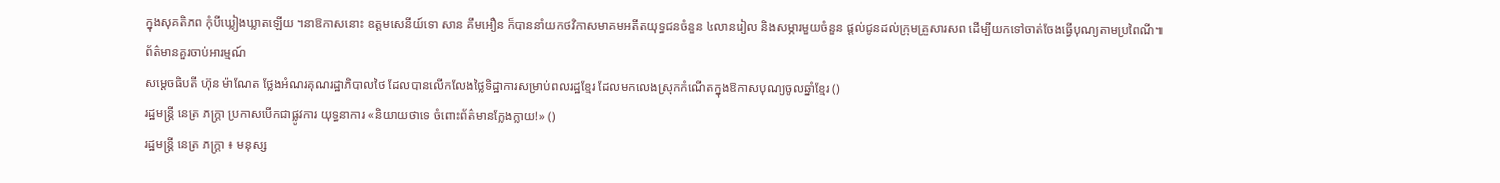ក្នុងសុគតិភព កុំបីឃ្លៀងឃ្លាតឡើយ ។នាឱកាសនោះ ឧត្តមសេនីយ៍ទោ សាន គឹមអឿន ក៏បាននាំយកថវិកាសមាគមអតីតយុទ្ធជនចំនួន ៤លានរៀល និងសម្ភារមួយចំនួន ផ្តល់ជូនដល់ក្រុមគ្រួសារសព ដើម្បីយកទៅចាត់ចែងធ្វើបុណ្យតាមប្រពៃណី៕
ព័ត៌មានគួរចាប់អារម្មណ៍
សម្ដេចធិបតី ហ៊ុន ម៉ាណែត ថ្លែងអំណរគុណរដ្ឋាភិបាលថៃ ដែលបានលើកលែងថ្លៃទិដ្ឋាការសម្រាប់ពលរដ្ឋខ្មែរ ដែលមកលេងស្រុកកំណើតក្នុងឱកាសបុណ្យចូលឆ្នាំខ្មែរ ()
រដ្ឋមន្ត្រី នេត្រ ភក្ត្រា ប្រកាសបើកជាផ្លូវការ យុទ្ធនាការ «និយាយថាទេ ចំពោះព័ត៌មានក្លែងក្លាយ!» ()
រដ្ឋមន្ត្រី នេត្រ ភក្ត្រា ៖ មនុស្ស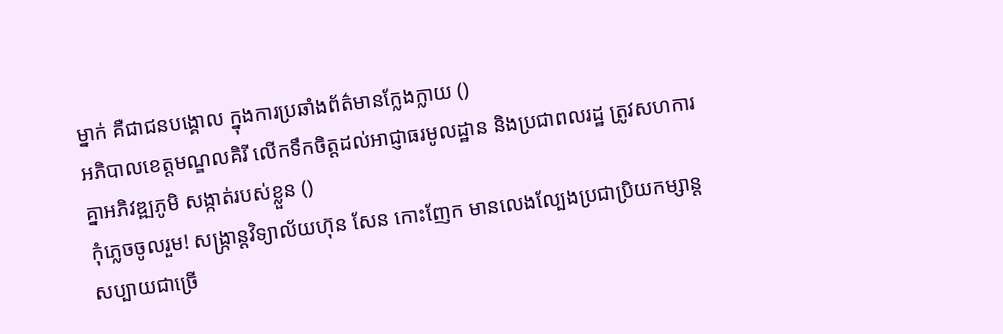ម្នាក់ គឺជាជនបង្គោល ក្នុងការប្រឆាំងព័ត៌មានក្លែងក្លាយ ()
អភិបាលខេត្តមណ្ឌលគិរី លើកទឹកចិត្តដល់អាជ្ញាធរមូលដ្ឋាន និងប្រជាពលរដ្ឋ ត្រូវសហការគ្នាអភិវឌ្ឍភូមិ សង្កាត់របស់ខ្លួន ()
កុំភ្លេចចូលរួម! សង្ក្រាន្តវិទ្យាល័យហ៊ុន សែន កោះញែក មានលេងល្បែងប្រជាប្រិយកម្សាន្តសប្បាយជាច្រើ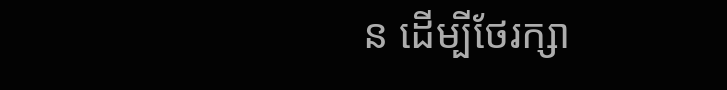ន ដើម្បីថែរក្សា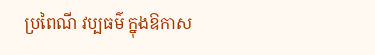ប្រពៃណី វប្បធម៌ ក្នុងឱកាស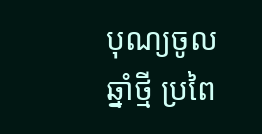បុណ្យចូលឆ្នាំថ្មី ប្រពៃ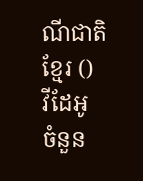ណីជាតិខ្មែរ ()
វីដែអូ
ចំនួន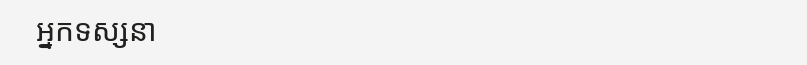អ្នកទស្សនា